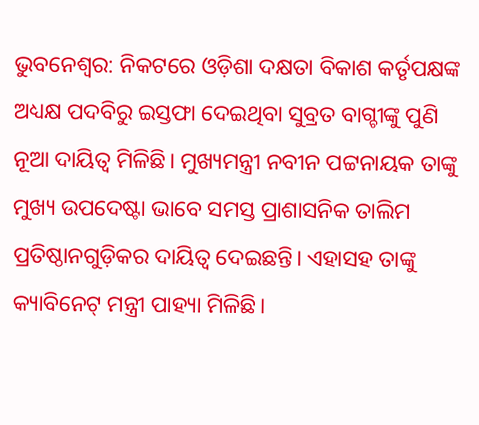ଭୁବନେଶ୍ବର: ନିକଟରେ ଓଡ଼ିଶା ଦକ୍ଷତା ବିକାଶ କର୍ତୃପକ୍ଷଙ୍କ ଅଧ୍ୟକ୍ଷ ପଦବିରୁ ଇସ୍ତଫା ଦେଇଥିବା ସୁବ୍ରତ ବାଗ୍ଚୀଙ୍କୁ ପୁଣି ନୂଆ ଦାୟିତ୍ବ ମିଳିଛି। ମୁଖ୍ୟମନ୍ତ୍ରୀ ନବୀନ ପଟ୍ଟନାୟକ ତାଙ୍କୁ ମୁଖ୍ୟ ଉପଦେଷ୍ଟା ଭାବେ ସମସ୍ତ ପ୍ରାଶାସନିକ ତାଲିମ ପ୍ରତିଷ୍ଠାନଗୁଡ଼ିକର ଦାୟିତ୍ବ ଦେଇଛନ୍ତି। ଏହାସହ ତାଙ୍କୁ କ୍ୟାବିନେଟ୍ ମନ୍ତ୍ରୀ ପାହ୍ୟା ମିଳିଛି।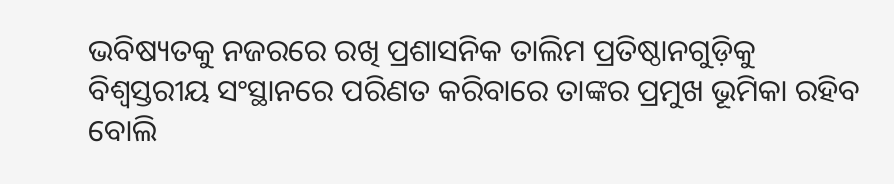ଭବିଷ୍ୟତକୁ ନଜରରେ ରଖି ପ୍ରଶାସନିକ ତାଲିମ ପ୍ରତିଷ୍ଠାନଗୁଡ଼ିକୁ ବିଶ୍ବସ୍ତରୀୟ ସଂସ୍ଥାନରେ ପରିଣତ କରିବାରେ ତାଙ୍କର ପ୍ରମୁଖ ଭୂମିକା ରହିବ ବୋଲି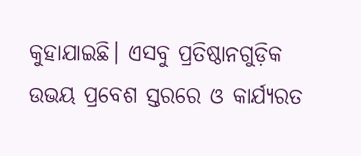କୁହାଯାଇଛି। ଏସବୁ ପ୍ରତିଷ୍ଠାନଗୁଡ଼ିକ ଉଭୟ ପ୍ରବେଶ ସ୍ତରରେ ଓ କାର୍ଯ୍ୟରତ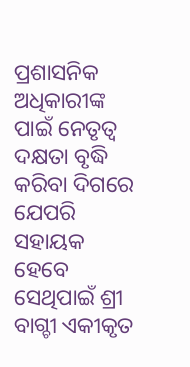ପ୍ରଶାସନିକ ଅଧିକାରୀଙ୍କ ପାଇଁ ନେତୃତ୍ବ ଦକ୍ଷତା ବୃଦ୍ଧି କରିବା ଦିଗରେ ଯେପରି ସହାୟକ ହେବେ ସେଥିପାଇଁ ଶ୍ରୀ ବାଗ୍ଚୀ ଏକୀକୃତ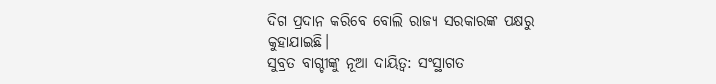ଦିଗ ପ୍ରଦାନ କରିବେ ବୋଲି ରାଜ୍ୟ ସରକାରଙ୍କ ପକ୍ଷରୁ କୁହାଯାଇଛି।
ସୁବ୍ରତ ବାଗ୍ଚୀଙ୍କୁ ନୂଆ ଦାୟିତ୍ବ: ସଂସ୍ଥାଗତ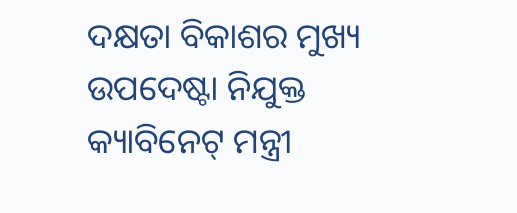ଦକ୍ଷତା ବିକାଶର ମୁଖ୍ୟ ଉପଦେଷ୍ଟା ନିଯୁକ୍ତ
କ୍ୟାବିନେଟ୍ ମନ୍ତ୍ରୀ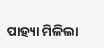ପାହ୍ୟା ମିଳିଲା